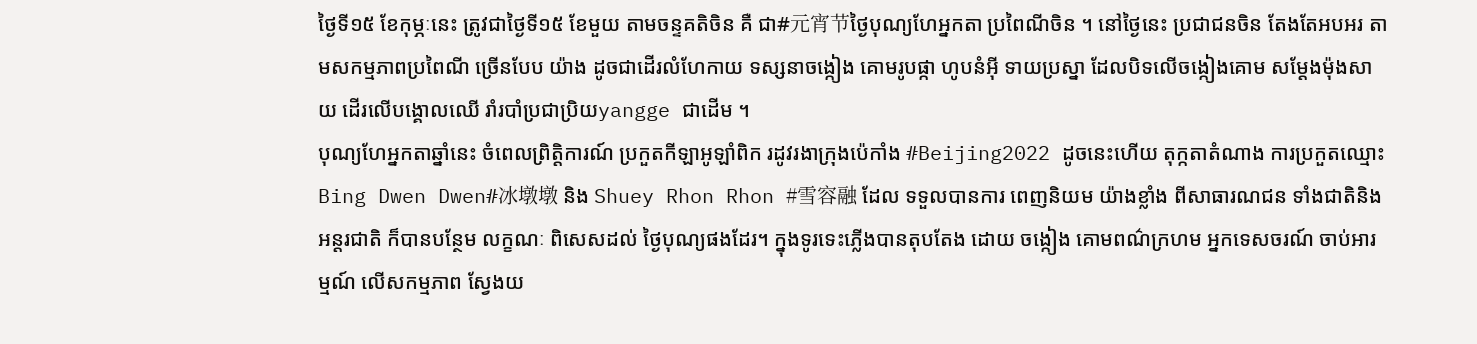ថ្ងៃទី១៥ ខែកុម្ភៈនេះ ត្រូវជាថ្ងៃទី១៥ ខែមួយ តាមចន្ទគតិចិន គឺ ជា#元宵节ថ្ងៃបុណ្យហែអ្នកតា ប្រពៃណីចិន ។ នៅថ្ងៃនេះ ប្រជាជនចិន តែងតែអបអរ តាមសកម្មភាពប្រពៃណី ច្រើនបែប យ៉ាង ដូចជាដើរលំហែកាយ ទស្សនាចង្កៀង គោមរូបផ្កា ហូបនំអ៊ី ទាយប្រស្នា ដែលបិទលើចង្កៀងគោម សម្តែងម៉ុងសាយ ដើរលើបង្គោលឈើ រាំរបាំប្រជាប្រិយyangge ជាដើម ។
បុណ្យហែអ្នកតាឆ្នាំនេះ ចំពេលព្រិត្តិការណ៍ ប្រកួតកីឡាអូឡាំពិក រដូវរងាក្រុងប៉េកាំង #Beijing2022 ដូចនេះហើយ តុក្កតាតំណាង ការប្រកួតឈ្មោះ Bing Dwen Dwen#冰墩墩 និង Shuey Rhon Rhon #雪容融 ដែល ទទួលបានការ ពេញនិយម យ៉ាងខ្លាំង ពីសាធារណជន ទាំងជាតិនិងអន្តរជាតិ ក៏បានបន្ថែម លក្ខណៈ ពិសេសដល់ ថ្ងៃបុណ្យផងដែរ។ ក្នុងទូរទេះភ្លើងបានតុបតែង ដោយ ចង្កៀង គោមពណ៌ក្រហម អ្នកទេសចរណ៍ ចាប់អារម្មណ៍ លើសកម្មភាព ស្វែងយ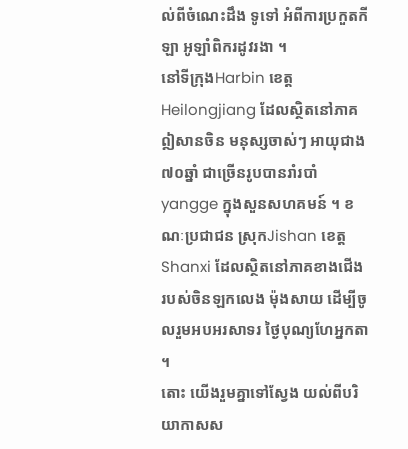ល់ពីចំណេះដឹង ទូទៅ អំពីការប្រកួតកីឡា អូឡាំពិករដូវរងា ។
នៅទីក្រុងHarbin ខេត្ត Heilongjiang ដែលស្ថិតនៅភាគឦសានចិន មនុស្សចាស់ៗ អាយុជាង ៧០ឆ្នាំ ជាច្រើនរូបបានរាំរបាំ yangge ក្នុងសួនសហគមន៍ ។ ខណៈប្រជាជន ស្រុកJishan ខេត្តShanxi ដែលស្ថិតនៅភាគខាងជើង របស់ចិនឡកលេង ម៉ុងសាយ ដើម្បីចូលរួមអបអរសាទរ ថ្ងៃបុណ្យហែអ្នកតា ។
តោះ យើងរួមគ្នាទៅស្វែង យល់ពីបរិយាកាសស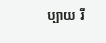ប្បាយ រី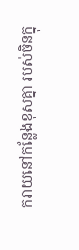ករាយនៅកន្លែងខុសគ្នា របស់ចិនក្នុ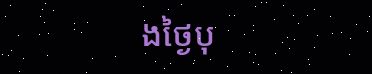ងថ្ងៃបុ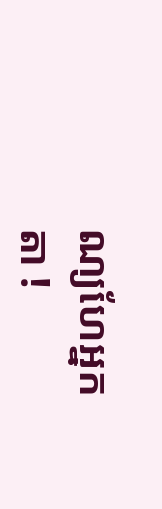ណ្យហែអ្នកតា !